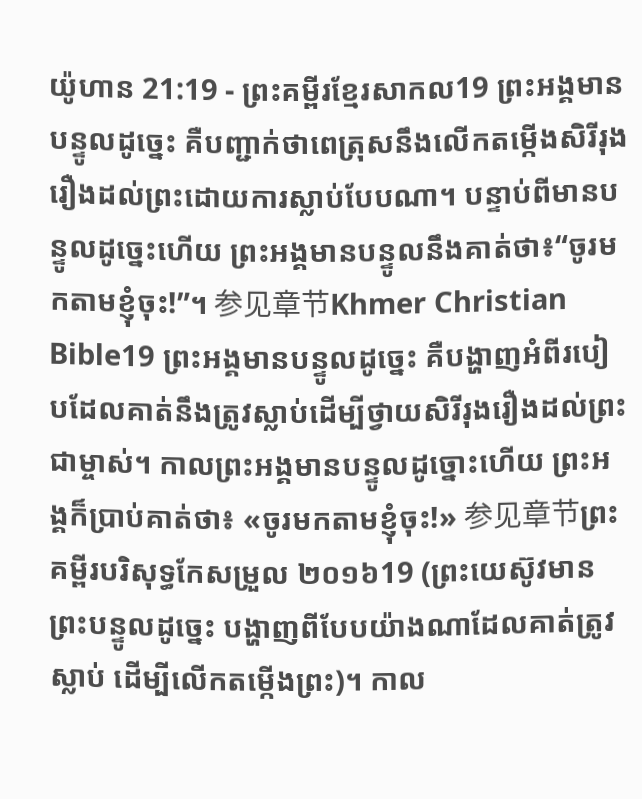យ៉ូហាន 21:19 - ព្រះគម្ពីរខ្មែរសាកល19 ព្រះអង្គមានបន្ទូលដូច្នេះ គឺបញ្ជាក់ថាពេត្រុសនឹងលើកតម្កើងសិរីរុងរឿងដល់ព្រះដោយការស្លាប់បែបណា។ បន្ទាប់ពីមានបន្ទូលដូច្នេះហើយ ព្រះអង្គមានបន្ទូលនឹងគាត់ថា៖“ចូរមកតាមខ្ញុំចុះ!”។ 参见章节Khmer Christian Bible19 ព្រះអង្គមានបន្ទូលដូច្នេះ គឺបង្ហាញអំពីរបៀបដែលគាត់នឹងត្រូវស្លាប់ដើម្បីថ្វាយសិរីរុងរឿងដល់ព្រះជាម្ចាស់។ កាលព្រះអង្គមានបន្ទូលដូច្នោះហើយ ព្រះអង្គក៏ប្រាប់គាត់ថា៖ «ចូរមកតាមខ្ញុំចុះ!» 参见章节ព្រះគម្ពីរបរិសុទ្ធកែសម្រួល ២០១៦19 (ព្រះយេស៊ូវមានព្រះបន្ទូលដូច្នេះ បង្ហាញពីបែបយ៉ាងណាដែលគាត់ត្រូវស្លាប់ ដើម្បីលើកតម្កើងព្រះ)។ កាល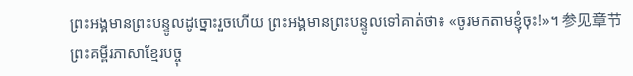ព្រះអង្គមានព្រះបន្ទូលដូច្នោះរួចហើយ ព្រះអង្គមានព្រះបន្ទូលទៅគាត់ថា៖ «ចូរមកតាមខ្ញុំចុះ!»។ 参见章节ព្រះគម្ពីរភាសាខ្មែរបច្ចុ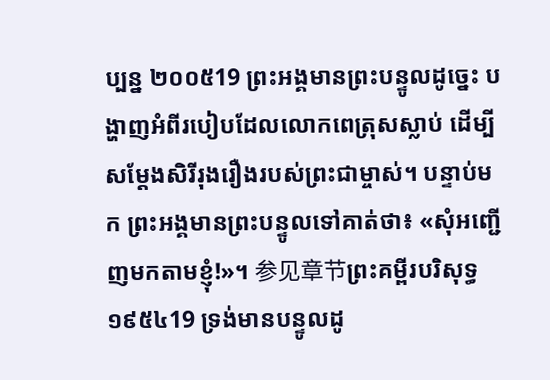ប្បន្ន ២០០៥19 ព្រះអង្គមានព្រះបន្ទូលដូច្នេះ បង្ហាញអំពីរបៀបដែលលោកពេត្រុសស្លាប់ ដើម្បីសម្តែងសិរីរុងរឿងរបស់ព្រះជាម្ចាស់។ បន្ទាប់មក ព្រះអង្គមានព្រះបន្ទូលទៅគាត់ថា៖ «សុំអញ្ជើញមកតាមខ្ញុំ!»។ 参见章节ព្រះគម្ពីរបរិសុទ្ធ ១៩៥៤19 ទ្រង់មានបន្ទូលដូ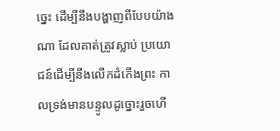ច្នេះ ដើម្បីនឹងបង្ហាញពីបែបយ៉ាងណា ដែលគាត់ត្រូវស្លាប់ ប្រយោជន៍ដើម្បីនឹងលើកដំកើងព្រះ កាលទ្រង់មានបន្ទូលដូច្នោះរួចហើ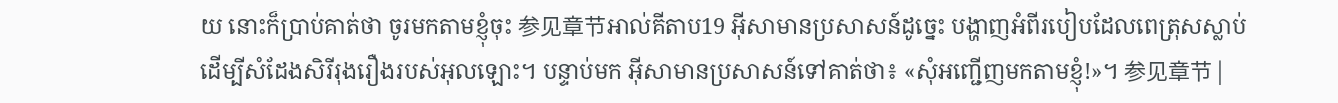យ នោះក៏ប្រាប់គាត់ថា ចូរមកតាមខ្ញុំចុះ 参见章节អាល់គីតាប19 អ៊ីសាមានប្រសាសន៍ដូច្នេះ បង្ហាញអំពីរបៀបដែលពេត្រុសស្លាប់ ដើម្បីសំដែងសិរីរុងរឿងរបស់អុលឡោះ។ បន្ទាប់មក អ៊ីសាមានប្រសាសន៍ទៅគាត់ថា៖ «សុំអញ្ជើញមកតាមខ្ញុំ!»។ 参见章节 |